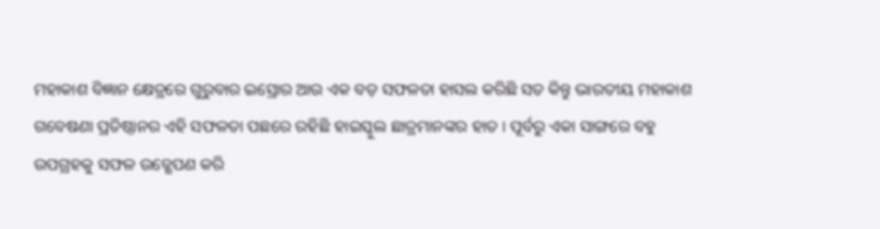ମହାକାଶ ବିଜ୍ଞାନ କ୍ଷେତ୍ରରେ ଗୁରୁବାର ଇସ୍ରୋର ଆଉ ଏକ ବଡ଼ ସଫଳତା ହାସଲ କରିଛି ସତ କିନ୍ତୁ ଭାରତୀୟ ମହାକାଶ ଗବେଷଣା ପ୍ରତିଷ୍ଠାନର ଏହି ସଫଳତା ପଛରେ ରହିଛି ହାଇସ୍କୁଲ ଛାତ୍ରମାନଙ୍କର ହାତ । ପୂର୍ବରୁ ଏକା ସାଙ୍ଗରେ ବହୁ ଉପଗ୍ରହକୁ ସଫଳ ଉତ୍କ୍ଷେପଣ କରି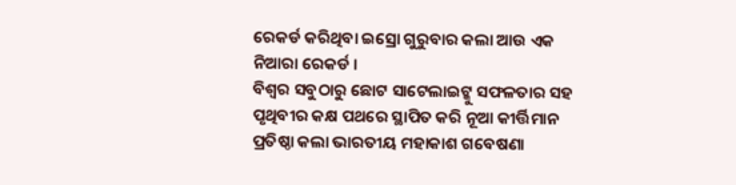ରେକର୍ଡ କରିଥିବା ଇସ୍ରୋ ଗୁରୁବାର କଲା ଆଉ ଏକ ନିଆରା ରେକର୍ଡ ।
ବିଶ୍ବର ସବୁଠାରୁ ଛୋଟ ସାଟେଲାଇଟ୍କୁ ସଫଳତାର ସହ ପୃଥିବୀର କକ୍ଷ ପଥରେ ସ୍ଥାପିତ କରି ନୂଆ କୀର୍ତ୍ତିମାନ ପ୍ରତିଷ୍ଠା କଲା ଭାରତୀୟ ମହାକାଶ ଗବେଷଣା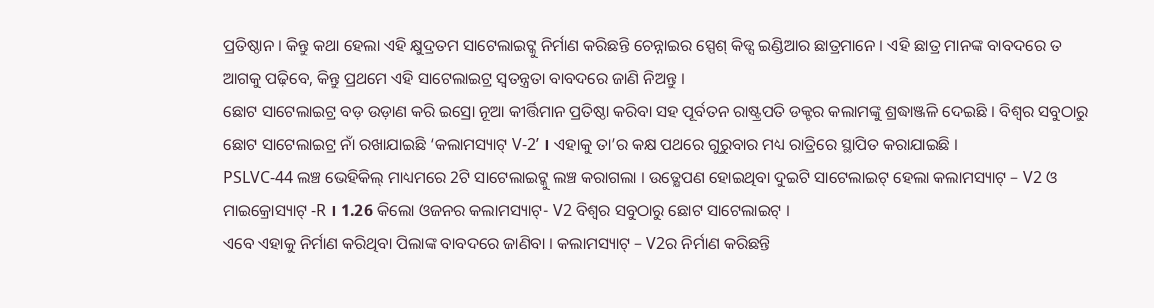ପ୍ରତିଷ୍ଠାନ । କିନ୍ତୁ କଥା ହେଲା ଏହି କ୍ଷୁଦ୍ରତମ ସାଟେଲାଇଟ୍କୁ ନିର୍ମାଣ କରିଛନ୍ତି ଚେନ୍ନାଇର ସ୍ପେଶ୍ କିଡ୍ସ ଇଣ୍ଡିଆର ଛାତ୍ରମାନେ । ଏହି ଛାତ୍ର ମାନଙ୍କ ବାବଦରେ ତ ଆଗକୁ ପଢ଼ିବେ, କିନ୍ତୁ ପ୍ରଥମେ ଏହି ସାଟେଲାଇଟ୍ର ସ୍ବତନ୍ତ୍ରତା ବାବଦରେ ଜାଣି ନିଅନ୍ତୁ ।
ଛୋଟ ସାଟେଲାଇଟ୍ର ବଡ଼ ଉଡ଼ାଣ କରି ଇସ୍ରୋ ନୂଆ କୀର୍ତ୍ତିମାନ ପ୍ରତିଷ୍ଠା କରିବା ସହ ପୂର୍ବତନ ରାଷ୍ଟ୍ରପତି ଡକ୍ଟର କଲାମଙ୍କୁ ଶ୍ରଦ୍ଧାଞ୍ଜଳି ଦେଇଛି । ବିଶ୍ବର ସବୁଠାରୁ ଛୋଟ ସାଟେଲାଇଟ୍ର ନାଁ ରଖାଯାଇଛି ‘କଲାମସ୍ୟାଟ୍ V-2’ । ଏହାକୁ ତା’ର କକ୍ଷ ପଥରେ ଗୁରୁବାର ମଧ୍ୟ ରାତ୍ରିରେ ସ୍ଥାପିତ କରାଯାଇଛି ।
PSLVC-44 ଲଞ୍ଚ ଭେହିକିଲ୍ ମାଧ୍ୟମରେ 2ଟି ସାଟେଲାଇଟ୍କୁ ଲଞ୍ଚ କରାଗଲା । ଉତ୍କ୍ଷେପଣ ହୋଇଥିବା ଦୁଇଟି ସାଟେଲାଇଟ୍ ହେଲା କଲାମସ୍ୟାଟ୍ – V2 ଓ ମାଇକ୍ରୋସ୍ୟାଟ୍ -R । 1.26 କିଲୋ ଓଜନର କଲାମସ୍ୟାଟ୍- V2 ବିଶ୍ବର ସବୁଠାରୁ ଛୋଟ ସାଟେଲାଇଟ୍ ।
ଏବେ ଏହାକୁ ନିର୍ମାଣ କରିଥିବା ପିଲାଙ୍କ ବାବଦରେ ଜାଣିବା । କଲାମସ୍ୟାଟ୍ – V2ର ନିର୍ମାଣ କରିଛନ୍ତି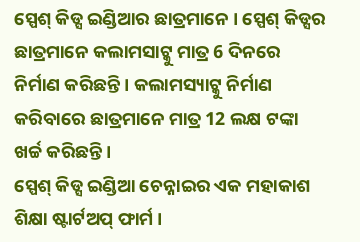ସ୍ପେଶ୍ କିଡ୍ସ ଇଣ୍ଡିଆର ଛାତ୍ରମାନେ । ସ୍ପେଶ୍ କିଡ୍ସର ଛାତ୍ରମାନେ କଲାମସାଟ୍କୁ ମାତ୍ର 6 ଦିନରେ ନିର୍ମାଣ କରିଛନ୍ତି । କଲାମସ୍ୟାଟ୍କୁ ନିର୍ମାଣ କରିବାରେ ଛାତ୍ରମାନେ ମାତ୍ର 12 ଲକ୍ଷ ଟଙ୍କା ଖର୍ଚ୍ଚ କରିଛନ୍ତି ।
ସ୍ପେଶ୍ କିଡ୍ସ ଇଣ୍ଡିଆ ଚେନ୍ନାଇର ଏକ ମହାକାଶ ଶିକ୍ଷା ଷ୍ଟାର୍ଟଅପ୍ ଫାର୍ମ ।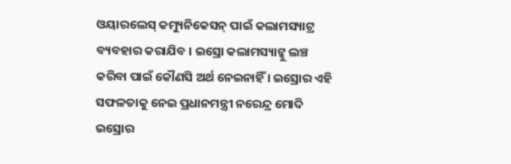ଓୟାରଲେସ୍ କମ୍ୟୁନିକେସନ୍ ପାଇଁ କଲାମସ୍ୟାଟ୍ର ବ୍ୟବହାର କରାଯିବ । ଇସ୍ରୋ କଲାମସ୍ୟାଟ୍କୁ ଲଞ୍ଚ କରିବା ପାଇଁ କୌଣସି ଅର୍ଥ ନେଇନାହିଁ । ଇସ୍ରୋର ଏହି ସଫଳତାକୁ ନେଇ ପ୍ରଧାନମନ୍ତ୍ରୀ ନରେନ୍ଦ୍ର ମୋଦି ଇସ୍ରୋର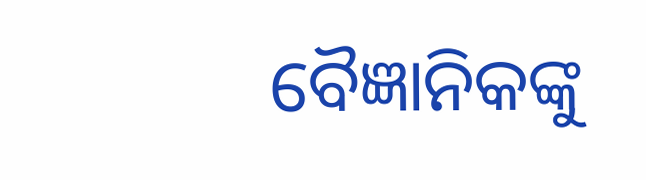ବୈଜ୍ଞାନିକଙ୍କୁ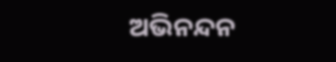ଅଭିନନ୍ଦନ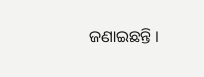ଜଣାଇଛନ୍ତି ।